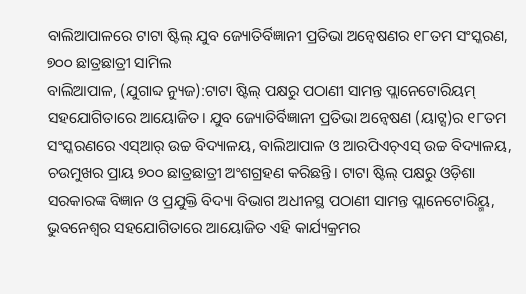ବାଲିଆପାଳରେ ଟାଟା ଷ୍ଟିଲ୍ ଯୁବ ଜ୍ୟୋତିର୍ବିଜ୍ଞାନୀ ପ୍ରତିଭା ଅନ୍ୱେଷଣର ୧୮ତମ ସଂସ୍କରଣ, ୭୦୦ ଛାତ୍ରଛାତ୍ରୀ ସାମିଲ
ବାଲିଆପାଳ, (ଯୁଗାବ୍ଦ ନ୍ୟୁଜ):ଟାଟା ଷ୍ଟିଲ୍ ପକ୍ଷରୁ ପଠାଣୀ ସାମନ୍ତ ପ୍ଲାନେଟୋରିୟମ୍ ସହଯୋଗିତାରେ ଆୟୋଜିତ। ଯୁବ ଜ୍ୟୋତିର୍ବିଜ୍ଞାନୀ ପ୍ରତିଭା ଅନ୍ୱେଷଣ (ୟାଟ୍ସ)ର ୧୮ତମ ସଂସ୍କରଣରେ ଏସ୍ଆର୍ ଉଚ୍ଚ ବିଦ୍ୟାଳୟ, ବାଲିଆପାଳ ଓ ଆରପିଏଚ୍ଏସ୍ ଉଚ୍ଚ ବିଦ୍ୟାଳୟ, ଚଉମୁଖର ପ୍ରାୟ ୭୦୦ ଛାତ୍ରଛାତ୍ରୀ ଅଂଶଗ୍ରହଣ କରିଛନ୍ତି। ଟାଟା ଷ୍ଟିଲ୍ ପକ୍ଷରୁ ଓଡ଼ିଶା ସରକାରଙ୍କ ବିଜ୍ଞାନ ଓ ପ୍ରଯୁକ୍ତି ବିଦ୍ୟା ବିଭାଗ ଅଧୀନସ୍ଥ ପଠାଣୀ ସାମନ୍ତ ପ୍ଲାନେଟୋରିୟ୍ମ, ଭୁବନେଶ୍ୱର ସହଯୋଗିତାରେ ଆୟୋଜିତ ଏହି କାର୍ଯ୍ୟକ୍ରମର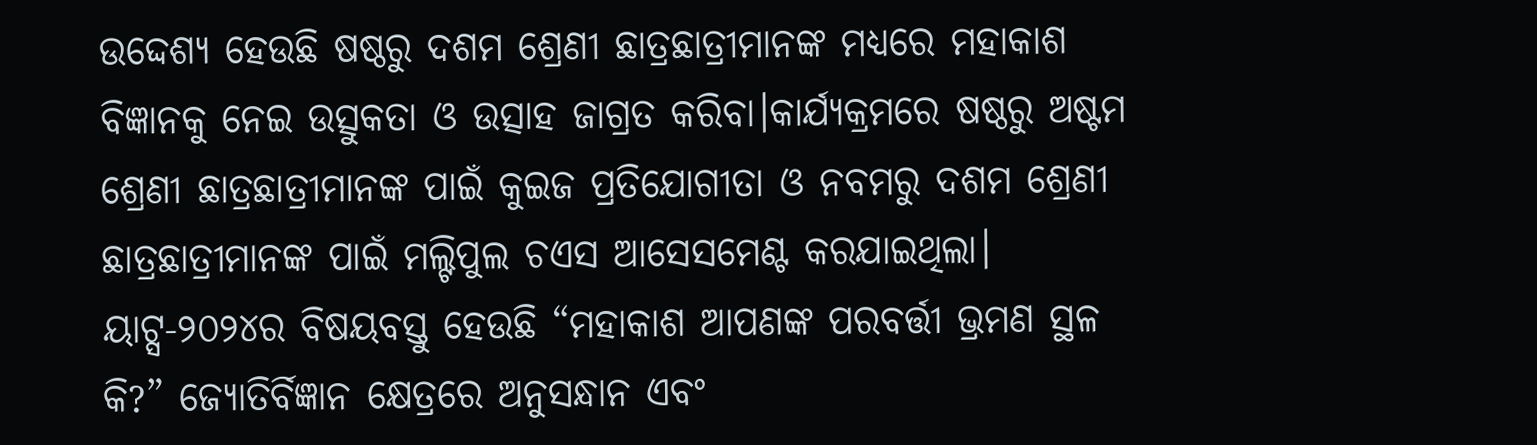ଉଦ୍ଦେଶ୍ୟ ହେଉଛି ଷଷ୍ଠରୁ ଦଶମ ଶ୍ରେଣୀ ଛାତ୍ରଛାତ୍ରୀମାନଙ୍କ ମଧ୍ୟରେ ମହାକାଶ ବିଜ୍ଞାନକୁ ନେଇ ଉତ୍ସୁକତା ଓ ଉତ୍ସାହ ଜାଗ୍ରତ କରିବା।କାର୍ଯ୍ୟକ୍ରମରେ ଷଷ୍ଠରୁ ଅଷ୍ଟମ ଶ୍ରେଣୀ ଛାତ୍ରଛାତ୍ରୀମାନଙ୍କ ପାଇଁ କୁଇଜ ପ୍ରତିଯୋଗୀତା ଓ ନବମରୁ ଦଶମ ଶ୍ରେଣୀ ଛାତ୍ରଛାତ୍ରୀମାନଙ୍କ ପାଇଁ ମଲ୍ଟିପୁଲ ଚଏସ ଆସେସମେଣ୍ଟ କରଯାଇଥିଲା। ୟାଟ୍ସ-୨୦୨୪ର ବିଷୟବସ୍ତୁ ହେଉଛି “ମହାକାଶ ଆପଣଙ୍କ ପରବର୍ତ୍ତୀ ଭ୍ରମଣ ସ୍ଥଳ କି?” ଜ୍ୟୋତିର୍ବିଜ୍ଞାନ କ୍ଷେତ୍ରରେ ଅନୁସନ୍ଧାନ ଏବଂ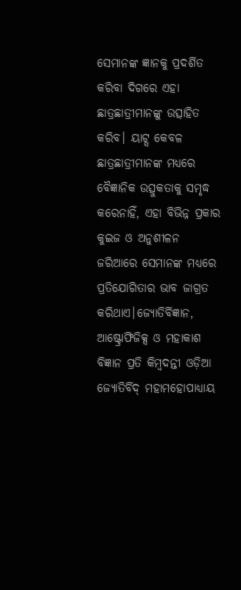ସେମାନଙ୍କ ଜ୍ଞାନକୁ ପ୍ରଦର୍ଶିତ କରିବା ଦିଗରେ ଏହା ଛାତ୍ରଛାତ୍ରୀମାନଙ୍କୁ ଉତ୍ସାହିତ କରିବ। ୟାଟ୍ସ କେବଳ ଛାତ୍ରଛାତ୍ରୀମାନଙ୍କ ମଧ୍ୟରେ ବୈଜ୍ଞାନିକ ଉତ୍ସୁକତାକୁ ସମୃଦ୍ଧ କରେନାହିଁ, ଏହା ବିଭିନ୍ନ ପ୍ରକାର କୁଇଜ ଓ ଅନୁଶୀଳନ ଜରିଆରେ ସେମାନଙ୍କ ମଧ୍ୟରେ ପ୍ରତିଯୋଗିତାର ଭାବ ଜାଗ୍ରତ କରିଥାଏ।ଜ୍ୟୋତିର୍ବିଜ୍ଞାନ, ଆଷ୍ଟ୍ରୋଫିଜିକ୍ସ ଓ ମହାକାଶ ବିଜ୍ଞାନ ପ୍ରତି କିମ୍ବଦନ୍ତୀ ଓଡ଼ିଆ ଜ୍ୟୋତିର୍ବିଦ୍ ମହାମହୋପାଧ୍ୟାୟ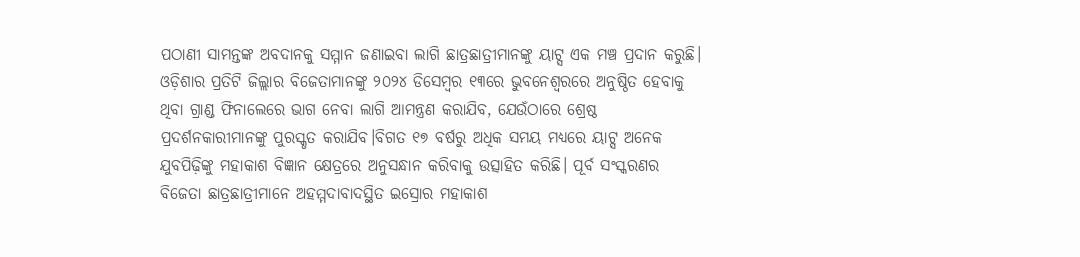ପଠାଣୀ ସାମନ୍ତଙ୍କ ଅବଦାନକୁ ସମ୍ମାନ ଜଣାଇବା ଲାଗି ଛାତ୍ରଛାତ୍ରୀମାନଙ୍କୁ ୟାଟ୍ସ ଏକ ମଞ୍ଚ ପ୍ରଦାନ କରୁଛି। ଓଡ଼ିଶାର ପ୍ରତିଟି ଜିଲ୍ଲାର ବିଜେତାମାନଙ୍କୁ ୨୦୨୪ ଡିସେମ୍ବର ୧୩ରେ ଭୁବନେଶ୍ୱରରେ ଅନୁଷ୍ଠିତ ହେବାକୁ ଥିବା ଗ୍ରାଣ୍ଡ ଫିନାଲେରେ ଭାଗ ନେବା ଲାଗି ଆମନ୍ତ୍ରଣ କରାଯିବ, ଯେଉଁଠାରେ ଶ୍ରେଷ୍ଠ ପ୍ରଦର୍ଶନକାରୀମାନଙ୍କୁ ପୁରସ୍କୃତ କରାଯିବ।ବିଗତ ୧୭ ବର୍ଷରୁ ଅଧିକ ସମୟ ମଧ୍ୟରେ ୟାଟ୍ସ ଅନେକ ଯୁବପିଢ଼ିଙ୍କୁ ମହାକାଶ ବିଜ୍ଞାନ କ୍ଷେତ୍ରରେ ଅନୁସନ୍ଧାନ କରିବାକୁ ଉତ୍ସାହିତ କରିଛି। ପୂର୍ବ ସଂସ୍କରଣର ବିଜେତା ଛାତ୍ରଛାତ୍ରୀମାନେ ଅହମ୍ମଦାବାଦସ୍ଥିତ ଇସ୍ରୋର ମହାକାଶ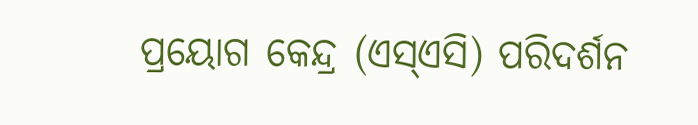ପ୍ରୟୋଗ କେନ୍ଦ୍ର (ଏସ୍ଏସି) ପରିଦର୍ଶନ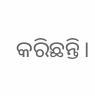କରିଛନ୍ତି।